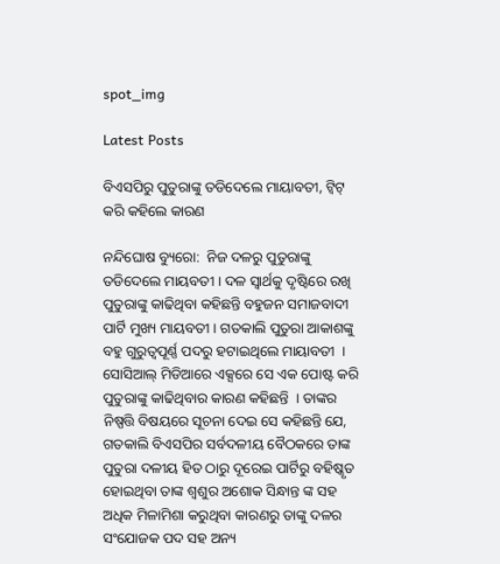spot_img

Latest Posts

ବିଏସପିରୁ ପୁତୁରାଙ୍କୁ ତଡିଦେଲେ ମାୟାବତୀ, ଟ୍ବିଟ୍ କରି କହିଲେ କାରଣ

ନନ୍ଦିଘୋଷ ବ୍ୟୁରୋ:  ନିଜ ଦଳରୁ ପୁତୁରାଙ୍କୁ ତଡିଦେଲେ ମାୟବତୀ । ଦଳ ସ୍ବାର୍ଥକୁ ଦୃଷ୍ଟିରେ ରଖି ପୁତୁରାଙ୍କୁ କାଢିଥିବା କହିଛନ୍ତି ବହୁଜନ ସମାଜବାଦୀ ପାର୍ଟି ମୁଖ୍ୟ ମାୟବତୀ । ଗତକାଲି ପୁତୁରା ଆକାଶଙ୍କୁ ବହୁ ଗୁରୁତ୍ବପୂର୍ଣ୍ଣ ପଦରୁ ହଟାଇଥିଲେ ମାୟାବତୀ  । ସୋସିଆଲ୍ ମିଡିଆରେ ଏକ୍ସରେ ସେ ଏକ ପୋଷ୍ଟ କରି ପୁତୁରାଙ୍କୁ କାଢିଥିବାର କାରଣ କହିଛନ୍ତି  । ତାଙ୍କର ନିଷ୍ପତ୍ତି ବିଷୟରେ ସୂଚନା ଦେଇ ସେ କହିଛନ୍ତି ଯେ, ଗତକାଲି ବିଏସପିର ସର୍ବଦଳୀୟ ବୈଠକରେ ତାଙ୍କ ପୁତୁରା ଦଳୀୟ ହିତ ଠାରୁ ଦୂରେଇ ପାର୍ଟିରୁ ବହିଷ୍କୃତ ହୋଇଥିବା ତାଙ୍କ ଶ୍ବଶୁର ଅଶୋକ ସିନ୍ଧାନ୍ତ ଙ୍କ ସହ ଅଧିକ ମିଳାମିଶା କରୁଥିବା କାରଣରୁ ତାଙ୍କୁ ଦଳର ସଂଯୋଜକ ପଦ ସହ ଅନ୍ୟ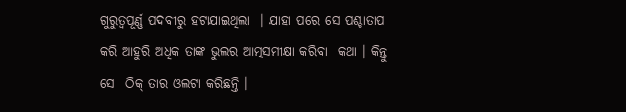ଗୁରୁତ୍ବପୂର୍ଣ୍ଣ ପଦବୀରୁ ହଟାଯାଇଥିଲା  । ଯାହା ପରେ ସେ ପଶ୍ଚାତାପ କରି ଆହୁରି ଅଧିକ ତାଙ୍କ ଭୁଲର ଆତ୍ମସମୀକ୍ଷା କରିବା  କଥା । କିନ୍ତୁ ସେ  ଠିକ୍ ତାର ଓଲଟା କରିଛନ୍ତି ।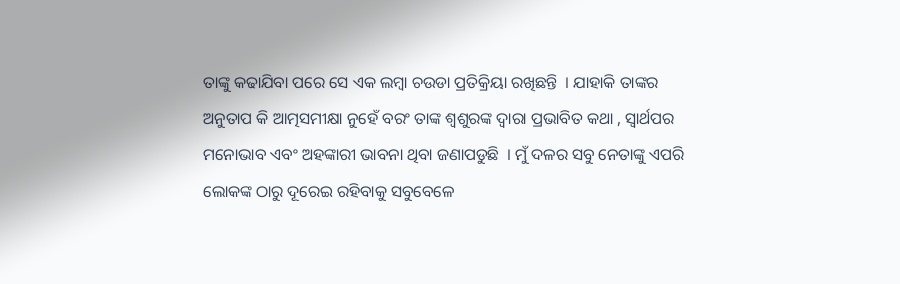ତାଙ୍କୁ କଢାଯିବା ପରେ ସେ ଏକ ଲମ୍ବା ଚଉଡା ପ୍ରତିକ୍ରିୟା ରଖିଛନ୍ତି  । ଯାହାକି ତାଙ୍କର ଅନୁତାପ କି ଆତ୍ମସମୀକ୍ଷା ନୁହେଁ ବରଂ ତାଙ୍କ ଶ୍ବଶୁରଙ୍କ ଦ୍ବାରା ପ୍ରଭାବିତ କଥା , ସ୍ବାର୍ଥପର ମନୋଭାବ ଏବଂ ଅହଙ୍କାରୀ ଭାବନା ଥିବା ଜଣାପଡୁଛି  । ମୁଁ ଦଳର ସବୁ ନେତାଙ୍କୁ ଏପରି ଲୋକଙ୍କ ଠାରୁ ଦୂରେଇ ରହିବାକୁ ସବୁବେଳେ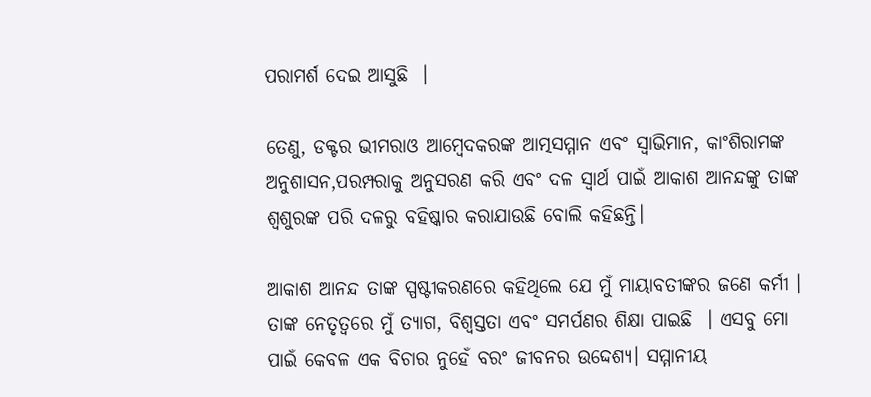ପରାମର୍ଶ ଦେଇ ଆସୁଛି  ।

ତେଣୁ, ଡକ୍ଟର ଭୀମରାଓ ଆମ୍ବେଦକରଙ୍କ ଆତ୍ମସମ୍ମାନ ଏବଂ ସ୍ୱାଭିମାନ, କାଂଶିରାମଙ୍କ ଅନୁଶାସନ,ପରମ୍ପରାକୁ ଅନୁସରଣ କରି ଏବଂ ଦଳ ସ୍ୱାର୍ଥ ପାଇଁ ଆକାଶ ଆନନ୍ଦଙ୍କୁ ତାଙ୍କ ଶ୍ୱଶୁରଙ୍କ ପରି ଦଳରୁ ବହିଷ୍କାର କରାଯାଉଛି ବୋଲି କହିଛନ୍ତି।

ଆକାଶ ଆନନ୍ଦ ତାଙ୍କ ସ୍ପଷ୍ଟୀକରଣରେ କହିଥିଲେ ଯେ ମୁଁ ମାୟାବତୀଙ୍କର ଜଣେ କର୍ମୀ । ତାଙ୍କ ନେତୃତ୍ୱରେ ମୁଁ ତ୍ୟାଗ, ବିଶ୍ୱସ୍ତତା ଏବଂ ସମର୍ପଣର ଶିକ୍ଷା ପାଇଛି  । ଏସବୁ ମୋ ପାଇଁ କେବଳ ଏକ ବିଚାର ନୁହେଁ ବରଂ ଜୀବନର ଉଦ୍ଦେଶ୍ୟ। ସମ୍ମାନୀୟ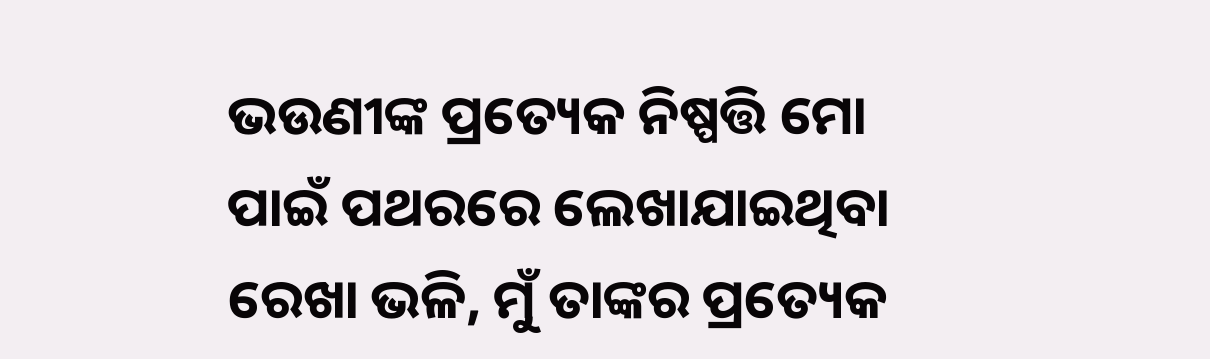ଭଉଣୀଙ୍କ ପ୍ରତ୍ୟେକ ନିଷ୍ପତ୍ତି ମୋ ପାଇଁ ପଥରରେ ଲେଖାଯାଇଥିବା ରେଖା ଭଳି, ମୁଁ ତାଙ୍କର ପ୍ରତ୍ୟେକ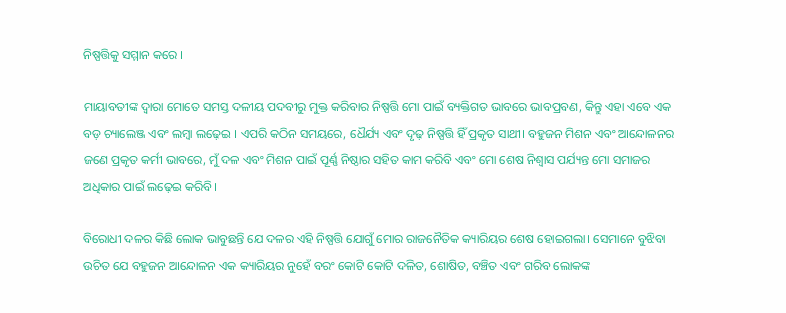ନିଷ୍ପତ୍ତିକୁ ସମ୍ମାନ କରେ ।

ମାୟାବତୀଙ୍କ ଦ୍ୱାରା ମୋତେ ସମସ୍ତ ଦଳୀୟ ପଦବୀରୁ ମୁକ୍ତ କରିବାର ନିଷ୍ପତ୍ତି ମୋ ପାଇଁ ବ୍ୟକ୍ତିଗତ ଭାବରେ ଭାବପ୍ରବଣ, କିନ୍ତୁ ଏହା ଏବେ ଏକ ବଡ଼ ଚ୍ୟାଲେଞ୍ଜ ଏବଂ ଲମ୍ବା ଲଢ଼େଇ । ଏପରି କଠିନ ସମୟରେ, ଧୈର୍ଯ୍ୟ ଏବଂ ଦୃଢ଼ ନିଷ୍ପତ୍ତି ହିଁ ପ୍ରକୃତ ସାଥୀ। ବହୁଜନ ମିଶନ ଏବଂ ଆନ୍ଦୋଳନର ଜଣେ ପ୍ରକୃତ କର୍ମୀ ଭାବରେ, ମୁଁ ଦଳ ଏବଂ ମିଶନ ପାଇଁ ପୂର୍ଣ୍ଣ ନିଷ୍ଠାର ସହିତ କାମ କରିବି ଏବଂ ମୋ ଶେଷ ନିଶ୍ୱାସ ପର୍ଯ୍ୟନ୍ତ ମୋ ସମାଜର ଅଧିକାର ପାଇଁ ଲଢ଼େଇ କରିବି।

ବିରୋଧୀ ଦଳର କିଛି ଲୋକ ଭାବୁଛନ୍ତି ଯେ ଦଳର ଏହି ନିଷ୍ପତ୍ତି ଯୋଗୁଁ ମୋର ରାଜନୈତିକ କ୍ୟାରିୟର ଶେଷ ହୋଇଗଲା। ସେମାନେ ବୁଝିବା ଉଚିତ ଯେ ବହୁଜନ ଆନ୍ଦୋଳନ ଏକ କ୍ୟାରିୟର ନୁହେଁ ବରଂ କୋଟି କୋଟି ଦଳିତ, ଶୋଷିତ, ବଞ୍ଚିତ ଏବଂ ଗରିବ ଲୋକଙ୍କ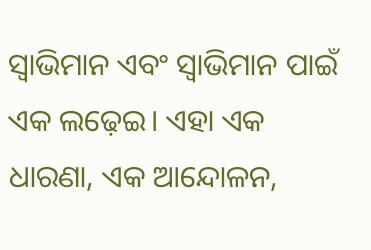ସ୍ୱାଭିମାନ ଏବଂ ସ୍ୱାଭିମାନ ପାଇଁ ଏକ ଲଢ଼େଇ। ଏହା ଏକ ଧାରଣା, ଏକ ଆନ୍ଦୋଳନ,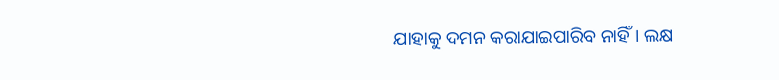ଯାହାକୁ ଦମନ କରାଯାଇପାରିବ ନାହିଁ। ଲକ୍ଷ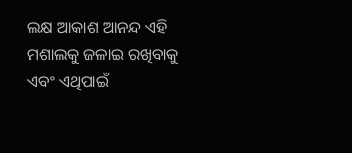ଲକ୍ଷ ଆକାଶ ଆନନ୍ଦ ଏହି ମଶାଲକୁ ଜଳାଇ ରଖିବାକୁ ଏବଂ ଏଥିପାଇଁ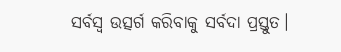ସର୍ବସ୍ୱ ଉତ୍ସର୍ଗ କରିବାକୁ ସର୍ବଦା ପ୍ରସ୍ତୁତ।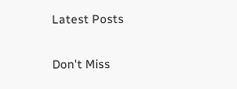Latest Posts

Don't Miss